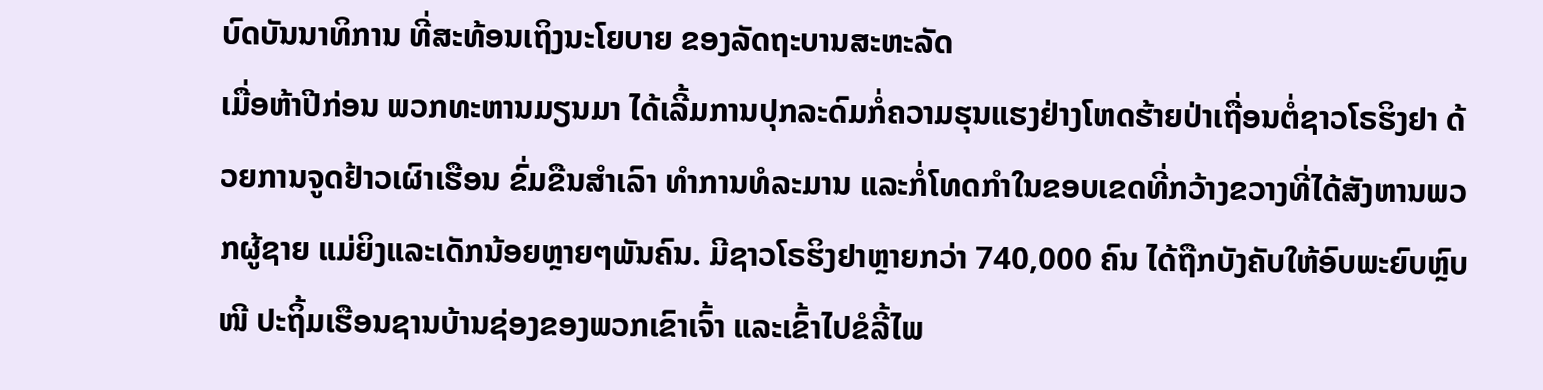ບົດບັນນາທິການ ທີ່ສະທ້ອນເຖິງນະໂຍບາຍ ຂອງລັດຖະບານສະຫະລັດ
ເມື່ອຫ້າປີກ່ອນ ພວກທະຫານມຽນມາ ໄດ້ເລີ້ມການປຸກລະດົມກໍ່ຄວາມຮຸນແຮງຢ່າງໂຫດຮ້າຍປ່າເຖື່ອນຕໍ່ຊາວໂຣຮິງຢາ ດ້ວຍການຈູດຢ້າວເຜົາເຮືອນ ຂົ່ມຂືນສຳເລົາ ທຳການທໍລະມານ ແລະກໍ່ໂທດກຳໃນຂອບເຂດທີ່ກວ້າງຂວາງທີ່ໄດ້ສັງຫານພວກຜູ້ຊາຍ ແມ່ຍິງແລະເດັກນ້ອຍຫຼາຍໆພັນຄົນ. ມີຊາວໂຣຮິງຢາຫຼາຍກວ່າ 740,000 ຄົນ ໄດ້ຖືກບັງຄັບໃຫ້ອົບພະຍົບຫຼົບໜີ ປະຖິ້ມເຮືອນຊານບ້ານຊ່ອງຂອງພວກເຂົາເຈົ້າ ແລະເຂົ້າໄປຂໍລີ້ໄພ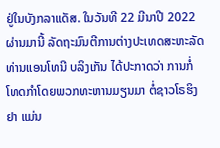ຢູ່ໃນບັງກລາແດັສ. ໃນວັນທີ 22 ມີນາປີ 2022 ຜ່ານມານີ້ ລັດຖະມົນຕີການຕ່າງປະເທດສະຫະລັດ ທ່ານແອນໂທນີ ບລິງເກັນ ໄດ້ປະກາດວ່າ ການກໍ່ໂທດກຳໂດຍພວກທະຫານມຽນມາ ຕໍ່ຊາວໂຣຮິງຢາ ແມ່ນ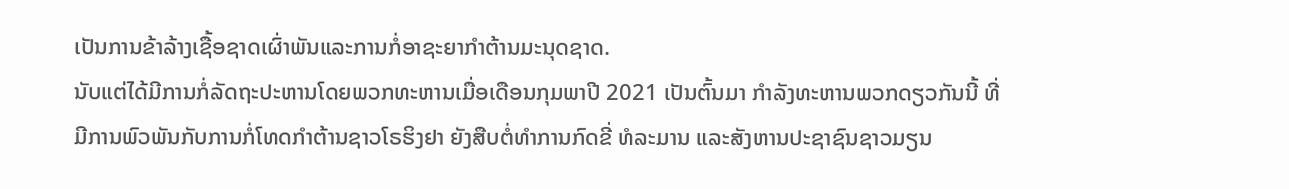ເປັນການຂ້າລ້າງເຊື້ອຊາດເຜົ່າພັນແລະການກໍ່ອາຊະຍາກຳຕ້ານມະນຸດຊາດ.
ນັບແຕ່ໄດ້ມີການກໍ່ລັດຖະປະຫານໂດຍພວກທະຫານເມື່ອເດືອນກຸມພາປີ 2021 ເປັນຕົ້ນມາ ກຳລັງທະຫານພວກດຽວກັນນີ້ ທີ່ມີການພົວພັນກັບການກໍ່ໂທດກຳຕ້ານຊາວໂຣຮິງຢາ ຍັງສືບຕໍ່ທຳການກົດຂີ່ ທໍລະມານ ແລະສັງຫານປະຊາຊົນຊາວມຽນ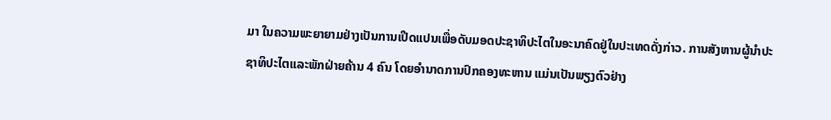ມາ ໃນຄວາມພະຍາຍາມຢ່າງເປັນການເປີດແປນເພື່ອດັບມອດປະຊາທິປະໄຕໃນອະນາຄົດຢູ່ໃນປະເທດດັ່ງກ່າວ. ການສັງຫານຜູ້ນຳປະຊາທິປະໄຕແລະພັກຝ່າຍຄ້ານ 4 ຄົນ ໂດຍອຳນາດການປົກຄອງທະຫານ ແມ່ນເປັນພຽງຕົວຢ່າງ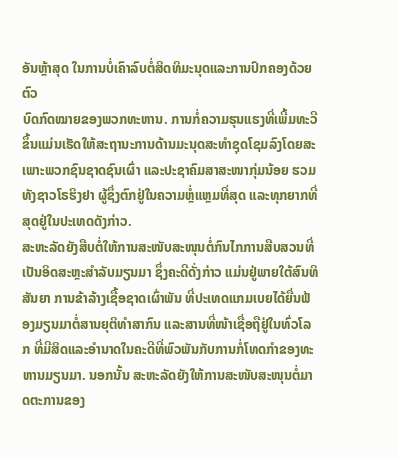ອັນຫຼ້າສຸດ ໃນການບໍ່ເຄົາລົບຕໍ່ສິດທິມະນຸດແລະການປົກຄອງດ້ວຍຕົວ
ບົດກົດໝາຍຂອງພວກທະຫານ. ການກໍ່ຄວາມຮຸນແຮງທີ່ເພີ້ມທະວີຂຶ້ນແມ່ນເຮັດໃຫ້ສະຖານະການດ້ານມະນຸດສະທຳຊຸດໂຊມລົງໂດຍສະເພາະພວກຊົນຊາດຊົນເຜົ່າ ແລະປະຊາຄົມສາສະໜາກຸ່ມນ້ອຍ ຮວມທັງຊາວໂຣຮິງຢາ ຜູ້ຊຶ່ງຕົກຢູ່ໃນຄວາມຫຼໍ່ແຫຼມທີ່ສຸດ ແລະທຸກຍາກທີ່ສຸດຢູ່ໃນປະເທດດັງກ່າວ.
ສະຫະລັດຍັງສືບຕໍ່ໃຫ້ການສະໜັບສະໜຸນຕໍ່ກົນໄກການສືບສວນທີ່ເປັນອິດສະຫຼະສຳລັບມຽນມາ ຊຶ່ງຄະດີດັ່ງກ່າວ ແມ່ນຢູ່ພາຍໃຕ້ສົນທິສັນຍາ ການຂ້າລ້າງເຊື້ອຊາດເຜົ່າພັນ ທີ່ປະເທດແກມເບຍໄດ້ຍື່ນຟ້ອງມຽນມາຕໍ່ສານຍຸຕິທຳສາກົນ ແລະສານທີ່ໜ້າເຊື່ອຖືຢູ່ໃນທົ່ວໂລກ ທີ່ມີສິດແລະອຳນາດໃນຄະດີທີ່ພົວພັນກັບການກໍ່ໂທດກຳຂອງທະຫານມຽນມາ. ນອກນັ້ນ ສະຫະລັດຍັງໃຫ້ການສະໜັບສະໜຸນຕໍ່ມາດຕະການຂອງ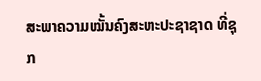ສະພາຄວາມໝັ້ນຄົງສະຫະປະຊາຊາດ ທີ່ຊຸກ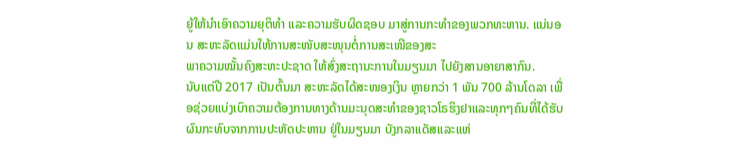ຍູ້ໃຫ້ນຳເອົາຄວາມຍຸຕິທຳ ແລະຄວາມຮັບຜິດຊອບ ມາສູ່ການກະທຳຂອງພວກທະຫານ. ແນ່ນອນ ສະຫະລັດແມ່ນໃຫ້ການສະໜັບສະໜຸນຕໍ່ການສະເໜີຂອງສະ
ພາຄວາມໝັ້ນຄົງສະຫະປະຊາດ ໃຫ້ສົ່ງສະຖານະການໃນມຽນມາ ໄປຍັງສານອາຍາສາກົນ.
ນັບແຕ່ປີ 2017 ເປັນຕົ້ນມາ ສະຫະລັດໄດ້ສະໜອງເງິນ ຫຼາຍກວ່າ 1 ພັນ 700 ລ້ານໂດລາ ເພື່ອຊ່ວຍແບ່ງເບົາຄວາມຕ້ອງການທາງດ້ານມະນຸດສະທຳຂອງຊາວໂຣຮິງຢາແລະທຸກໆຄົນທີ່ໄດ້ຮັບຜົນກະທົບຈາກການປະຫັດປະຫານ ຢູ່ໃນມຽນມາ ບັງກລາແດັສແລະແຫ່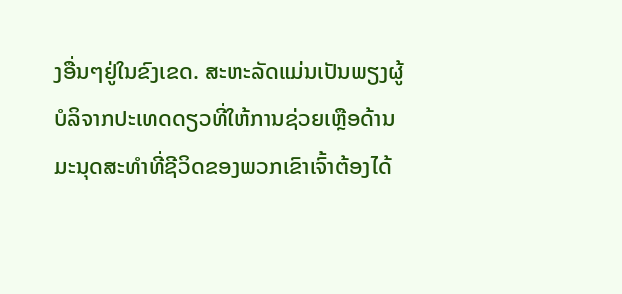ງອື່ນໆຢູ່ໃນຂົງເຂດ. ສະຫະລັດແມ່ນເປັນພຽງຜູ້ບໍລິຈາກປະເທດດຽວທີ່ໃຫ້ການຊ່ວຍເຫຼືອດ້ານມະນຸດສະທຳທີ່ຊີວິດຂອງພວກເຂົາເຈົ້າຕ້ອງໄດ້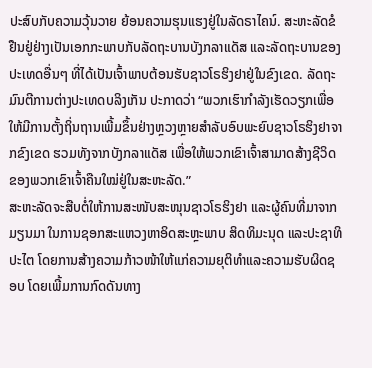ປະສົບກັບຄວາມວຸ້ນວາຍ ຍ້ອນຄວາມຮຸນແຮງຢູ່ໃນລັດຣາໄຄນ໌. ສະຫະລັດຂໍຢືນຢູ່ຢ່າງເປັນເອກກະພາບກັບລັດຖະບານບັງກລາແດັສ ແລະລັດຖະບານຂອງປະເທດອື່ນໆ ທີ່ໄດ້ເປັນເຈົ້າພາບຕ້ອນຮັບຊາວໂຣຮິງຢາຢູ່ໃນຂົງເຂດ. ລັດຖະມົນຕີການຕ່າງປະເທດບລິງເກັນ ປະກາດວ່າ “ພວກເຮົາກຳລັງເຮັດວຽກເພື່ອໃຫ້ມີການຕັ້ງຖິ່ນຖານເພີ້ມຂຶ້ນຢ່າງຫຼວງຫຼາຍສຳລັບອົບພະຍົບຊາວໂຣຮິງຢາຈາກຂົງເຂດ ຮວມທັງຈາກບັງກລາແດັສ ເພື່ອໃຫ້ພວກເຂົາເຈົ້າສາມາດສ້າງຊີວິດຂອງພວກເຂົາເຈົ້າຄືນໃໝ່ຢູ່ໃນສະຫະລັດ.”
ສະຫະລັດຈະສືບຕໍ່ໃຫ້ການສະໜັບສະໜຸນຊາວໂຣຮິງຢາ ແລະຜູ້ຄົນທີ່ມາຈາກມຽນມາ ໃນການຊອກສະແຫວງຫາອິດສະຫຼະພາບ ສິດທິມະນຸດ ແລະປະຊາທິປະໄຕ ໂດຍການສ້າງຄວາມກ້າວໜ້າໃຫ້ແກ່ຄວາມຍຸຕິທຳແລະຄວາມຮັບຜິດຊອບ ໂດຍເພີ້ມການກົດດັນທາງ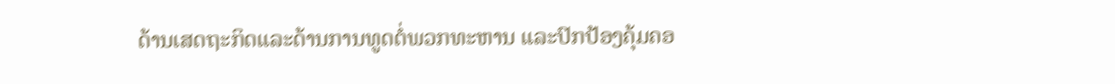ດ້ານເສດຖະກິດແລະດ້ານການທູດຕໍ່ພວກທະຫານ ແລະປົກປ້ອງຄຸ້ມຄອ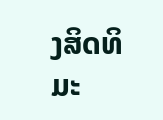ງສິດທິມະ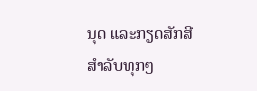ນຸດ ແລະກຽດສັກສີສຳລັບທຸກໆ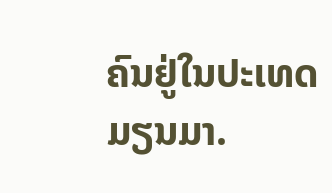ຄົນຢູ່ໃນປະເທດມຽນມາ.